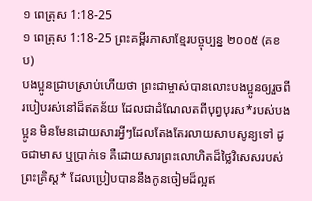១ ពេត្រុស 1:18-25
១ ពេត្រុស 1:18-25 ព្រះគម្ពីរភាសាខ្មែរបច្ចុប្បន្ន ២០០៥ (គខប)
បងប្អូនជ្រាបស្រាប់ហើយថា ព្រះជាម្ចាស់បានលោះបងប្អូនឲ្យរួចពីរបៀបរស់នៅដ៏ឥតន័យ ដែលជាដំណែលតពីបុព្វបុរស*របស់បងប្អូន មិនមែនដោយសារអ្វីៗដែលតែងតែរលាយសាបសូន្យទៅ ដូចជាមាស ឬប្រាក់ទេ គឺដោយសារព្រះលោហិតដ៏ថ្លៃវិសេសរបស់ព្រះគ្រិស្ត* ដែលប្រៀបបាននឹងកូនចៀមដ៏ល្អឥ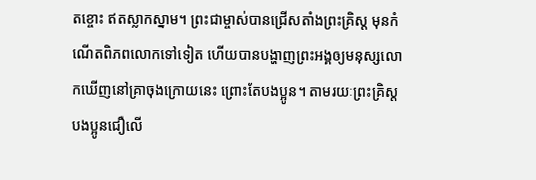តខ្ចោះ ឥតស្លាកស្នាម។ ព្រះជាម្ចាស់បានជ្រើសតាំងព្រះគ្រិស្ត មុនកំណើតពិភពលោកទៅទៀត ហើយបានបង្ហាញព្រះអង្គឲ្យមនុស្សលោកឃើញនៅគ្រាចុងក្រោយនេះ ព្រោះតែបងប្អូន។ តាមរយៈព្រះគ្រិស្ត បងប្អូនជឿលើ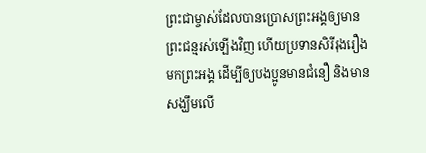ព្រះជាម្ចាស់ដែលបានប្រោសព្រះអង្គឲ្យមានព្រះជន្មរស់ឡើងវិញ ហើយប្រទានសិរីរុងរឿងមកព្រះអង្គ ដើម្បីឲ្យបងប្អូនមានជំនឿ និងមានសង្ឃឹមលើ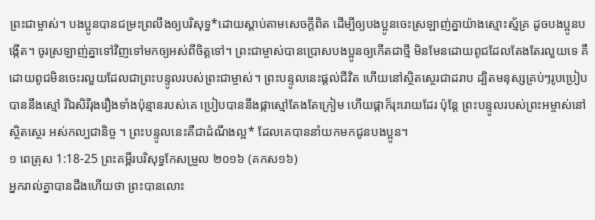ព្រះជាម្ចាស់។ បងប្អូនបានជម្រះព្រលឹងឲ្យបរិសុទ្ធ*ដោយស្ដាប់តាមសេចក្ដីពិត ដើម្បីឲ្យបងប្អូនចេះស្រឡាញ់គ្នាយ៉ាងស្មោះស្ម័គ្រ ដូចបងប្អូនបង្កើត។ ចូរស្រឡាញ់គ្នាទៅវិញទៅមកឲ្យអស់ពីចិត្តទៅ។ ព្រះជាម្ចាស់បានប្រោសបងប្អូនឲ្យកើតជាថ្មី មិនមែនដោយពូជដែលតែងតែរលួយទេ គឺដោយពូជមិនចេះរលួយដែលជាព្រះបន្ទូលរបស់ព្រះជាម្ចាស់។ ព្រះបន្ទូលនេះផ្ដល់ជីវិត ហើយនៅស្ថិតស្ថេរជាដរាប ដ្បិតមនុស្សគ្រប់ៗរូបប្រៀបបាននឹងស្មៅ រីឯសិរីរុងរឿងទាំងប៉ុន្មានរបស់គេ ប្រៀបបាននឹងផ្កាស្មៅតែងតែក្រៀម ហើយផ្កាក៏រុះរោយដែរ ប៉ុន្តែ ព្រះបន្ទូលរបស់ព្រះអម្ចាស់នៅស្ថិតស្ថេរ អស់កល្បជានិច្ច ។ ព្រះបន្ទូលនេះគឺជាដំណឹងល្អ* ដែលគេបាននាំយកមកជូនបងប្អូន។
១ ពេត្រុស 1:18-25 ព្រះគម្ពីរបរិសុទ្ធកែសម្រួល ២០១៦ (គកស១៦)
អ្នករាល់គ្នាបានដឹងហើយថា ព្រះបានលោះ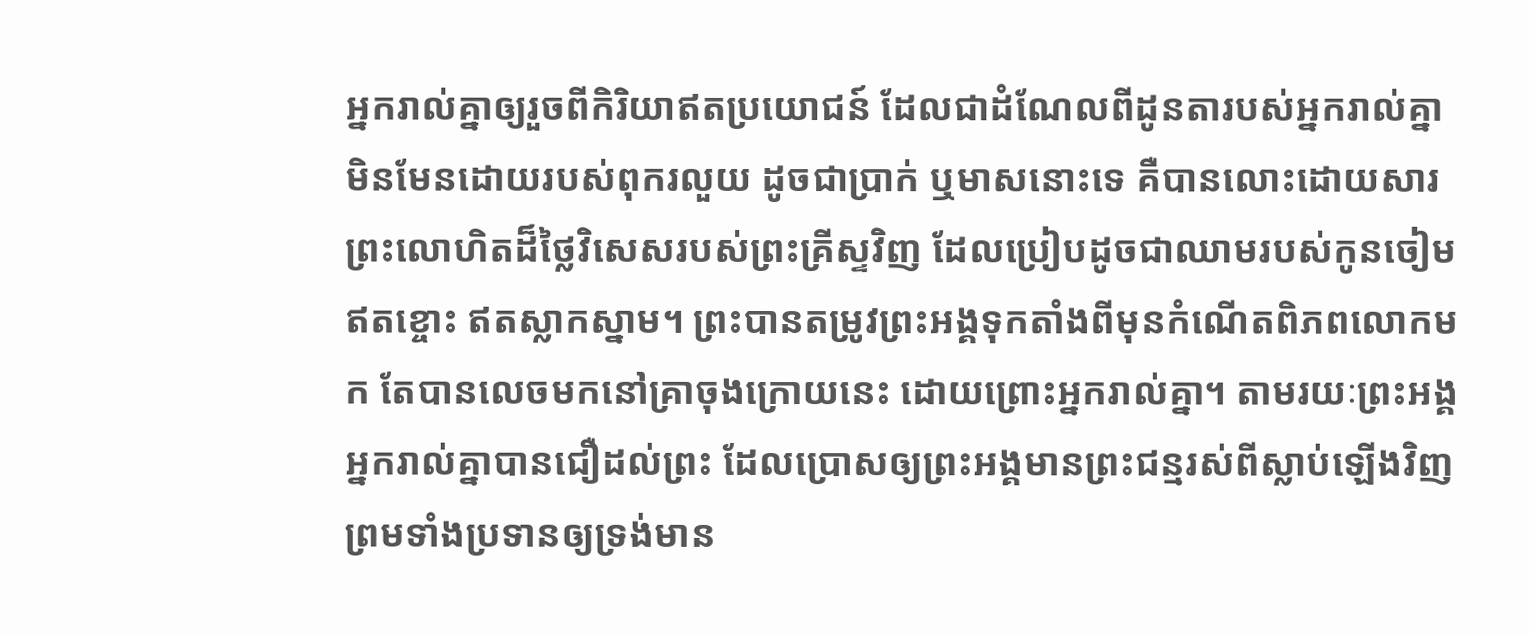អ្នករាល់គ្នាឲ្យរួចពីកិរិយាឥតប្រយោជន៍ ដែលជាដំណែលពីដូនតារបស់អ្នករាល់គ្នា មិនមែនដោយរបស់ពុករលួយ ដូចជាប្រាក់ ឬមាសនោះទេ គឺបានលោះដោយសារព្រះលោហិតដ៏ថ្លៃវិសេសរបស់ព្រះគ្រីស្ទវិញ ដែលប្រៀបដូចជាឈាមរបស់កូនចៀមឥតខ្ចោះ ឥតស្លាកស្នាម។ ព្រះបានតម្រូវព្រះអង្គទុកតាំងពីមុនកំណើតពិភពលោកមក តែបានលេចមកនៅគ្រាចុងក្រោយនេះ ដោយព្រោះអ្នករាល់គ្នា។ តាមរយៈព្រះអង្គ អ្នករាល់គ្នាបានជឿដល់ព្រះ ដែលប្រោសឲ្យព្រះអង្គមានព្រះជន្មរស់ពីស្លាប់ឡើងវិញ ព្រមទាំងប្រទានឲ្យទ្រង់មាន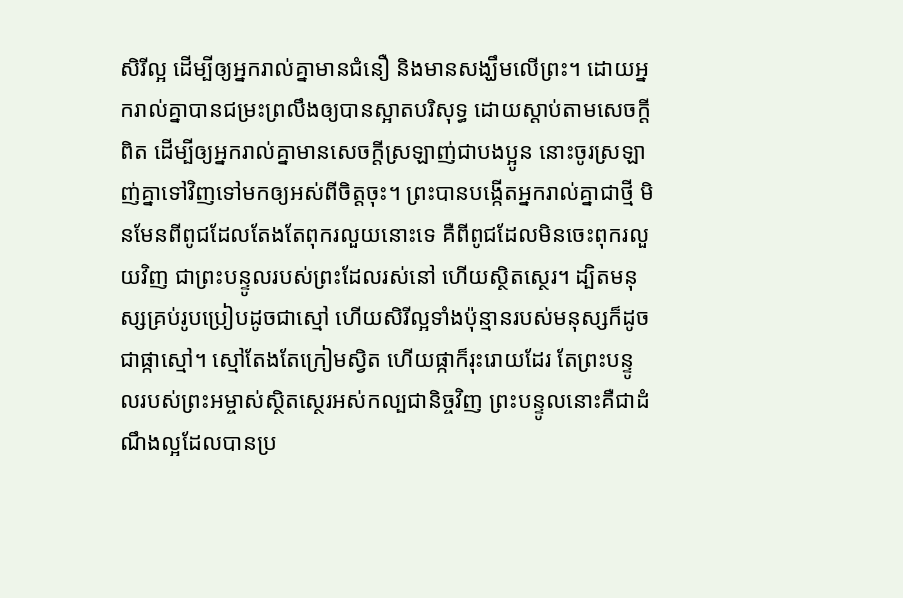សិរីល្អ ដើម្បីឲ្យអ្នករាល់គ្នាមានជំនឿ និងមានសង្ឃឹមលើព្រះ។ ដោយអ្នករាល់គ្នាបានជម្រះព្រលឹងឲ្យបានស្អាតបរិសុទ្ធ ដោយស្តាប់តាមសេចក្តីពិត ដើម្បីឲ្យអ្នករាល់គ្នាមានសេចក្តីស្រឡាញ់ជាបងប្អូន នោះចូរស្រឡាញ់គ្នាទៅវិញទៅមកឲ្យអស់ពីចិត្តចុះ។ ព្រះបានបង្កើតអ្នករាល់គ្នាជាថ្មី មិនមែនពីពូជដែលតែងតែពុករលួយនោះទេ គឺពីពូជដែលមិនចេះពុករលួយវិញ ជាព្រះបន្ទូលរបស់ព្រះដែលរស់នៅ ហើយស្ថិតស្ថេរ។ ដ្បិតមនុស្សគ្រប់រូបប្រៀបដូចជាស្មៅ ហើយសិរីល្អទាំងប៉ុន្មានរបស់មនុស្សក៏ដូចជាផ្កាស្មៅ។ ស្មៅតែងតែក្រៀមស្វិត ហើយផ្កាក៏រុះរោយដែរ តែព្រះបន្ទូលរបស់ព្រះអម្ចាស់ស្ថិតស្ថេរអស់កល្បជានិច្ចវិញ ព្រះបន្ទូលនោះគឺជាដំណឹងល្អដែលបានប្រ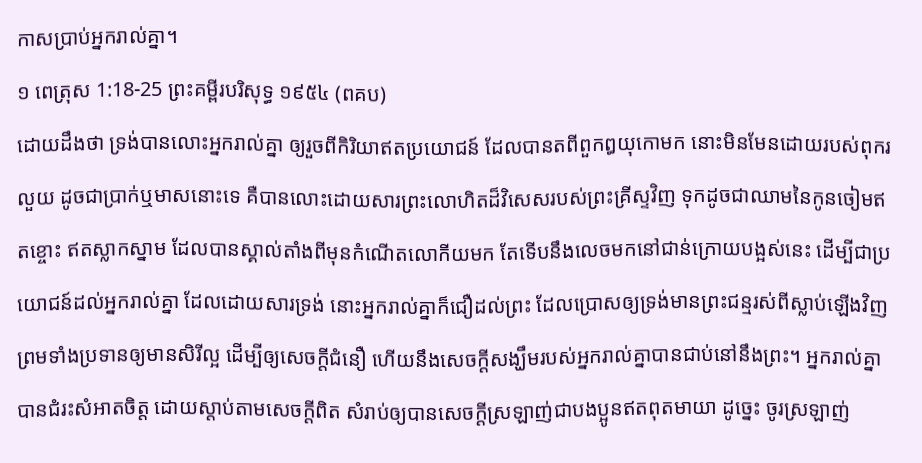កាសប្រាប់អ្នករាល់គ្នា។
១ ពេត្រុស 1:18-25 ព្រះគម្ពីរបរិសុទ្ធ ១៩៥៤ (ពគប)
ដោយដឹងថា ទ្រង់បានលោះអ្នករាល់គ្នា ឲ្យរួចពីកិរិយាឥតប្រយោជន៍ ដែលបានតពីពួកឰយុកោមក នោះមិនមែនដោយរបស់ពុករលួយ ដូចជាប្រាក់ឬមាសនោះទេ គឺបានលោះដោយសារព្រះលោហិតដ៏វិសេសរបស់ព្រះគ្រីស្ទវិញ ទុកដូចជាឈាមនៃកូនចៀមឥតខ្ចោះ ឥតស្លាកស្នាម ដែលបានស្គាល់តាំងពីមុនកំណើតលោកីយមក តែទើបនឹងលេចមកនៅជាន់ក្រោយបង្អស់នេះ ដើម្បីជាប្រយោជន៍ដល់អ្នករាល់គ្នា ដែលដោយសារទ្រង់ នោះអ្នករាល់គ្នាក៏ជឿដល់ព្រះ ដែលប្រោសឲ្យទ្រង់មានព្រះជន្មរស់ពីស្លាប់ឡើងវិញ ព្រមទាំងប្រទានឲ្យមានសិរីល្អ ដើម្បីឲ្យសេចក្ដីជំនឿ ហើយនឹងសេចក្ដីសង្ឃឹមរបស់អ្នករាល់គ្នាបានជាប់នៅនឹងព្រះ។ អ្នករាល់គ្នាបានជំរះសំអាតចិត្ត ដោយស្តាប់តាមសេចក្ដីពិត សំរាប់ឲ្យបានសេចក្ដីស្រឡាញ់ជាបងប្អូនឥតពុតមាយា ដូច្នេះ ចូរស្រឡាញ់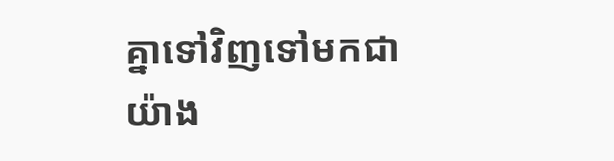គ្នាទៅវិញទៅមកជាយ៉ាង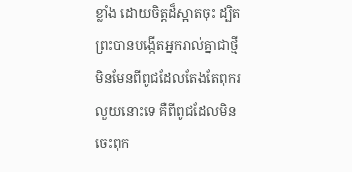ខ្លាំង ដោយចិត្តដ៏ស្អាតចុះ ដ្បិតព្រះបានបង្កើតអ្នករាល់គ្នាជាថ្មី មិនមែនពីពូជដែលតែងតែពុករលួយនោះទេ គឺពីពូជដែលមិនចេះពុក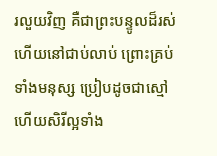រលួយវិញ គឺជាព្រះបន្ទូលដ៏រស់ ហើយនៅជាប់លាប់ ព្រោះគ្រប់ទាំងមនុស្ស ប្រៀបដូចជាស្មៅ ហើយសិរីល្អទាំង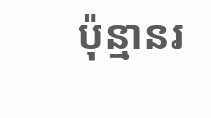ប៉ុន្មានរ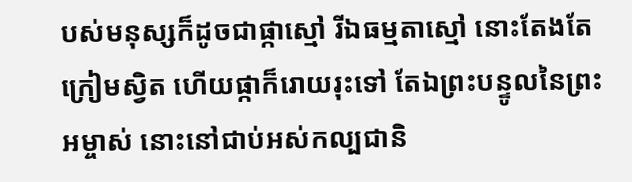បស់មនុស្សក៏ដូចជាផ្កាស្មៅ រីឯធម្មតាស្មៅ នោះតែងតែក្រៀមស្វិត ហើយផ្កាក៏រោយរុះទៅ តែឯព្រះបន្ទូលនៃព្រះអម្ចាស់ នោះនៅជាប់អស់កល្បជានិ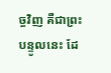ច្ចវិញ គឺជាព្រះបន្ទូលនេះ ដែ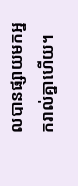លបានផ្សាយមកអ្នករាល់គ្នាហើយ។